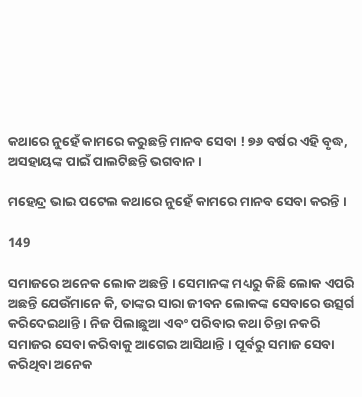କଥାରେ ନୁହେଁ କାମରେ କରୁଛନ୍ତି ମାନବ ସେବା ! ୭୬ ବର୍ଷର ଏହି ବୃଦ୍ଧ, ଅସହାୟଙ୍କ ପାଇଁ ପାଲଟିଛନ୍ତି ଭଗବାନ ।

ମହେନ୍ଦ୍ର ଭାଇ ପଟେଲ କଥାରେ ନୁହେଁ କାମରେ ମାନବ ସେବା କରନ୍ତି ।

149

ସମାଜରେ ଅନେକ ଲୋକ ଅଛନ୍ତି । ସେମାନଙ୍କ ମଧ୍ୟରୁ କିଛି ଲୋକ ଏପରି ଅଛନ୍ତି ଯେଉଁମାନେ କି, ତାଙ୍କର ସାରା ଜୀବନ ଲୋକଙ୍କ ସେବାରେ ଉତ୍ସର୍ଗ କରିଦେଇଥାନ୍ତି । ନିଜ ପିଲାଛୁଆ ଏବଂ ପରିବାର କଥା ଚିନ୍ତା ନକରି ସମାଜର ସେବା କରିବାକୁ ଆଗେଇ ଆସିଥାନ୍ତି । ପୂର୍ବରୁ ସମାଜ ସେବା କରିଥିବା ଅନେକ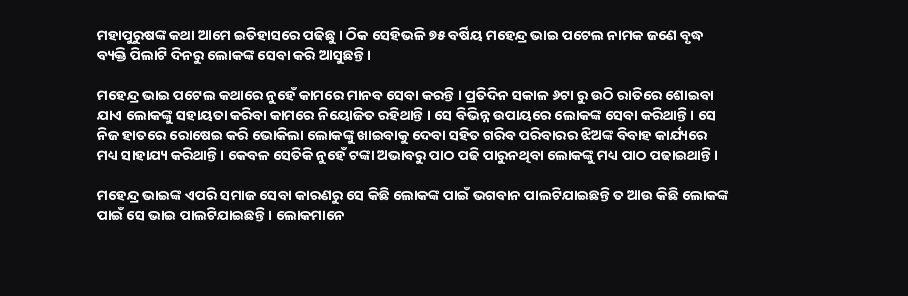ମହାପୁରୁଷଙ୍କ କଥା ଆମେ ଇତିହାସରେ ପଢିଛୁ । ଠିକ ସେହିଭଳି ୭୫ ବର୍ଷିୟ ମହେନ୍ଦ୍ର ଭାଇ ପଟେଲ ନାମକ ଜଣେ ବୃଦ୍ଧ ବ୍ୟକ୍ତି ପିଲାଟି ଦିନରୁ ଲୋକଙ୍କ ସେବା କରି ଆସୁଛନ୍ତି ।

ମହେନ୍ଦ୍ର ଭାଇ ପଟେଲ କଥାରେ ନୁହେଁ କାମରେ ମାନବ ସେବା କରନ୍ତି । ପ୍ରତିଦିନ ସକାଳ ୬ଟା ରୁ ଉଠି ରାତିରେ ଶୋଇବା ଯାଏ ଲୋକଙ୍କୁ ସହାୟତା କରିବା କାମରେ ନିୟୋଜିତ ରହିଥାନ୍ତି । ସେ ବିଭିନ୍ନ ଉପାୟରେ ଲୋକଙ୍କ ସେବା କରିଥାନ୍ତି । ସେ ନିଜ ହାତରେ ରୋଷେଇ କରି ଭୋକିଲା ଲୋକଙ୍କୁ ଖାଇବାକୁ ଦେବା ସହିତ ଗରିବ ପରିବାରର ଝିଅଙ୍କ ବିବାହ କାର୍ଯ୍ୟରେ ମଧ୍ୟ ସାହାଯ୍ୟ କରିଥାନ୍ତି । କେବଳ ସେତିକି ନୁହେଁ ଟଙ୍କା ଅଭାବରୁ ପାଠ ପଢି ପାରୁନଥିବା ଲୋକଙ୍କୁ ମଧ୍ୟ ପାଠ ପଢାଇଥାନ୍ତି ।

ମହେନ୍ଦ୍ର ଭାଇଙ୍କ ଏପରି ସମାଜ ସେବା କାରଣରୁ ସେ କିଛି ଲୋକଙ୍କ ପାଇଁ ଭଗବାନ ପାଲଟିଯାଇଛନ୍ତି ତ ଆଉ କିଛି ଲୋକଙ୍କ ପାଇଁ ସେ ଭାଇ ପାଲଟିଯାଇଛନ୍ତି । ଲୋକମାନେ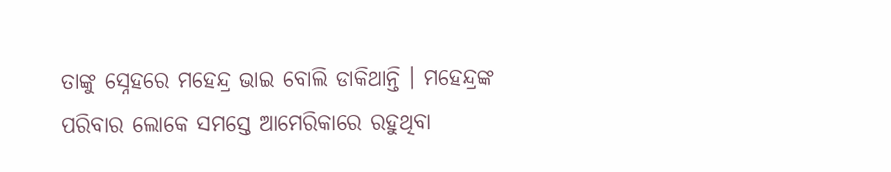ତାଙ୍କୁ ସ୍ନେହରେ ମହେନ୍ଦ୍ର ଭାଇ ବୋଲି ଡାକିଥାନ୍ତି । ମହେନ୍ଦ୍ରଙ୍କ ପରିବାର ଲୋକେ ସମସ୍ତେ ଆମେରିକାରେ ରହୁଥିବା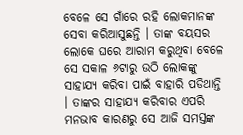ବେଳେ ସେ ଗାଁରେ ରହି ଲୋକମାନଙ୍କ ସେବା କରିଆସୁଛନ୍ତି । ତାଙ୍କ ବୟସର ଲୋକେ ଘରେ ଆରାମ କରୁଥିବା ବେଳେ ସେ ସକାଳ ୬ଟାରୁ ଉଠି ଲୋକଙ୍କୁ ସାହାଯ୍ୟ କରିବା ପାଇଁ ବାହାରି ପଡିଥାନ୍ତି । ତାଙ୍କର ସାହାଯ୍ୟ କରିବାର ଏପରି ମନଭାବ କାରଣରୁ ସେ ଆଜି ସମସ୍ତଙ୍କ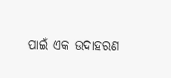ପାଇଁ ଏକ ଉଦାହରଣ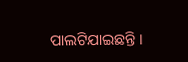ପାଲଟିଯାଇଛନ୍ତି ।